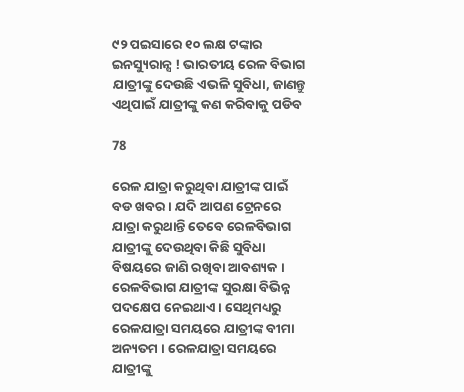୯୨ ପଇସାରେ ୧୦ ଲକ୍ଷ ଟଙ୍କାର ଇନସ୍ୟୁରାନ୍ସ ! ଭାରତୀୟ ରେଳ ବିଭାଗ ଯାତ୍ରୀଙ୍କୁ ଦେଉଛି ଏଭଳି ସୁବିଧା, ଜାଣନ୍ତୁ ଏଥିପାଇଁ ଯାତ୍ରୀଙ୍କୁ କଣ କରିବାକୁ ପଡିବ

78

ରେଳ ଯାତ୍ରା କରୁଥିବା ଯାତ୍ରୀଙ୍କ ପାଇଁ ବଡ ଖବର । ଯଦି ଆପଣ ଟ୍ରେନରେ ଯାତ୍ରା କରୁଥାନ୍ତି ତେବେ ରେଳବିଭାଗ ଯାତ୍ରୀଙ୍କୁ ଦେଉଥିବା କିଛି ସୁବିଧା ବିଷୟରେ ଜାଣି ରଖିବା ଆବଶ୍ୟକ । ରେଳବିଭାଗ ଯାତ୍ରୀଙ୍କ ସୁରକ୍ଷା ବିଭିନ୍ନ ପଦକ୍ଷେପ ନେଇଥାଏ । ସେଥିମଧ୍ୟରୁ ରେଳଯାତ୍ରା ସମୟରେ ଯାତ୍ରୀଙ୍କ ବୀମା ଅନ୍ୟତମ । ରେଳଯାତ୍ରା ସମୟରେ ଯାତ୍ରୀଙ୍କୁ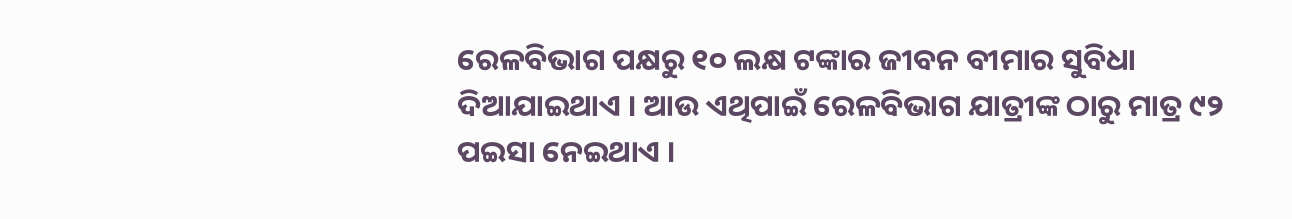ରେଳବିଭାଗ ପକ୍ଷରୁ ୧୦ ଲକ୍ଷ ଟଙ୍କାର ଜୀବନ ବୀମାର ସୁବିଧା ଦିଆଯାଇଥାଏ । ଆଉ ଏଥିପାଇଁ ରେଳବିଭାଗ ଯାତ୍ରୀଙ୍କ ଠାରୁ ମାତ୍ର ୯୨ ପଇସା ନେଇଥାଏ ।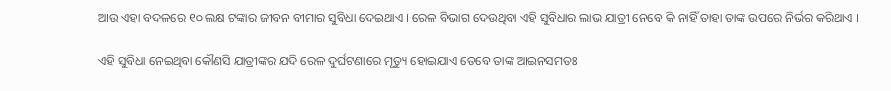ଆଉ ଏହା ବଦଳରେ ୧୦ ଲକ୍ଷ ଟଙ୍କାର ଜୀବନ ବୀମାର ସୁବିଧା ଦେଇଥାଏ । ରେଳ ବିଭାଗ ଦେଉଥିବା ଏହି ସୁବିଧାର ଲାଭ ଯାତ୍ରୀ ନେବେ କି ନାହିଁ ତାହା ତାଙ୍କ ଉପରେ ନିର୍ଭର କରିଥାଏ ।

ଏହି ସୁବିଧା ନେଇଥିବା କୌଣସି ଯାତ୍ରୀଙ୍କର ଯଦି ରେଳ ଦୁର୍ଘଟଣାରେ ମୃତ୍ୟୁ ହୋଇଯାଏ ତେବେ ତାଙ୍କ ଆଇନସମତଃ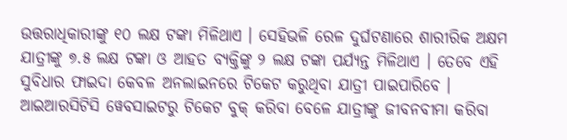ଉତ୍ତରାଧିକାରୀଙ୍କୁ ୧୦ ଲକ୍ଷ ଟଙ୍କା ମିଳିଥାଏ । ସେହିଭଳି ରେଳ ଦୁର୍ଘଟଣାରେ ଶାରୀରିକ ଅକ୍ଷମ ଯାତ୍ରୀଙ୍କୁ ୭.୫ ଲକ୍ଷ ଟଙ୍କା ଓ ଆହତ ବ୍ୟକ୍ତିଙ୍କୁ ୨ ଲକ୍ଷ ଟଙ୍କା ପର୍ଯ୍ୟନ୍ତ ମିଳିଥାଏ । ତେବେ ଏହି ସୁବିଧାର ଫାଇଦା କେବଳ ଅନଲାଇନରେ ଟିକେଟ କରୁଥିବା ଯାତ୍ରୀ ପାଇପାରିବେ । ଆଇଆରସିଟିସି ୱେବସାଇଟରୁ ଟିକେଟ ବୁକ୍ କରିବା ବେଳେ ଯାତ୍ରୀଙ୍କୁ ଜୀବନବୀମା କରିବା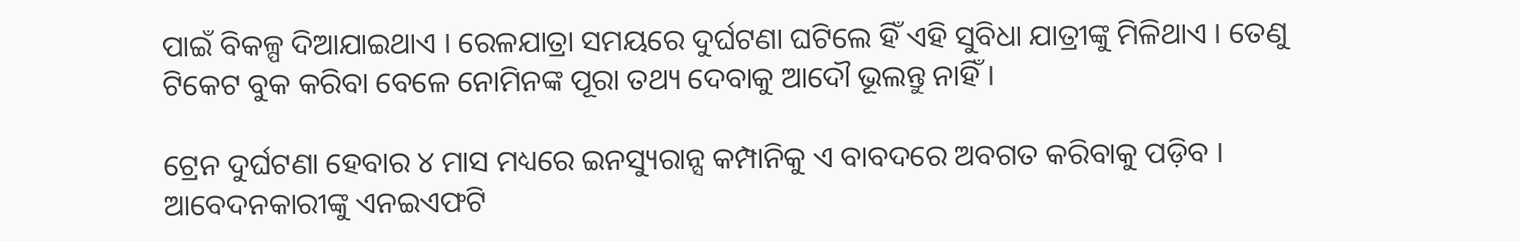ପାଇଁ ବିକଳ୍ପ ଦିଆଯାଇଥାଏ । ରେଳଯାତ୍ରା ସମୟରେ ଦୁର୍ଘଟଣା ଘଟିଲେ ହିଁ ଏହି ସୁବିଧା ଯାତ୍ରୀଙ୍କୁ ମିଳିଥାଏ । ତେଣୁ ଟିକେଟ ବୁକ କରିବା ବେଳେ ନୋମିନଙ୍କ ପୂରା ତଥ୍ୟ ଦେବାକୁ ଆଦୌ ଭୂଲନ୍ତୁ ନାହିଁ ।

ଟ୍ରେନ ଦୁର୍ଘଟଣା ହେବାର ୪ ମାସ ମଧ୍ୟରେ ଇନସ୍ୟୁରାନ୍ସ କମ୍ପାନିକୁ ଏ ବାବଦରେ ଅବଗତ କରିବାକୁ ପଡ଼ିବ । ଆବେଦନକାରୀଙ୍କୁ ଏନଇଏଫଟି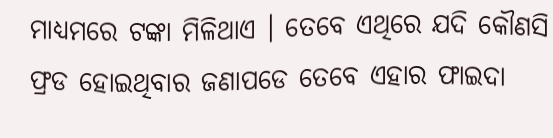ମାଧ୍ୟମରେ ଟଙ୍କା ମିଳିଥାଏ । ତେବେ ଏଥିରେ ଯଦି କୌଣସି ଫ୍ରଡ ହୋଇଥିବାର ଜଣାପଡେ ତେବେ ଏହାର ଫାଇଦା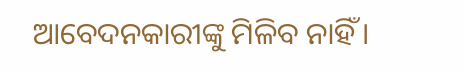ଆବେଦନକାରୀଙ୍କୁ ମିଳିବ ନାହିଁ ।